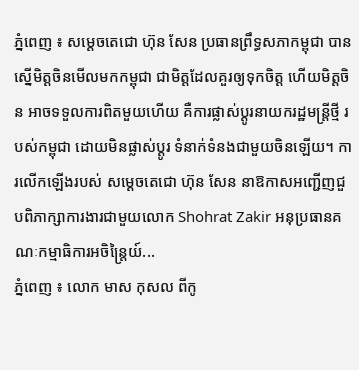ភ្នំពេញ ៖ សម្ដេចតេជោ ហ៊ុន សែន ប្រធានព្រឹទ្ធសភាកម្ពុជា បានស្នើមិត្តចិនមើលមកកម្ពុជា ជាមិត្តដែលគួរឲ្យទុកចិត្ត ហើយមិត្តចិន អាចទទួលការពិតមួយហើយ គឺការផ្លាស់ប្ដូរនាយករដ្ឋមន្ត្រីថ្មី របស់កម្ពុជា ដោយមិនផ្លាស់ប្ដូរ ទំនាក់ទំនងជាមួយចិនឡេីយ។ ការលើកឡើងរបស់ សម្ដេចតេជោ ហ៊ុន សែន នាឱកាសអញ្ជើញជួបពិភាក្សាការងារជាមួយលោក Shohrat Zakir អនុប្រធានគណៈកម្មាធិការអចិន្ត្រៃយ៍...
ភ្នំពេញ ៖ លោក មាស កុសល ពីកូ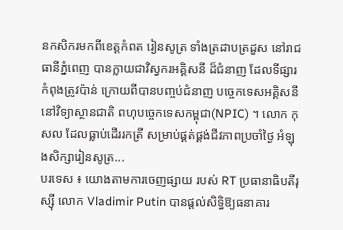នកសិករមកពីខេត្តកំពត រៀនសូត្រ ទាំងត្រដាបត្រដួស នៅរាជធានីភ្នំពេញ បានក្លាយជាវិស្វករអគ្គិសនី ដ៏ជំនាញ ដែលទីផ្សារកំពុងត្រូវប៉ាន់ ក្រោយពីបានបញ្ចប់ជំនាញ បច្ចេកទេសអគ្គិសនី នៅវិទ្យាស្ថានជាតិ ពហុបច្ចេកទេសកម្ពុជា(NPIC) ។ លោក កុសល ដែលធ្លាប់ដើររកត្រី សម្រាប់ផ្គត់ផ្គង់ជីវភាពប្រចាំថ្ងៃ អំឡុងសិក្សារៀនសូត្រ...
បរទេស ៖ យោងតាមការចេញផ្សាយ របស់ RT ប្រធានាធិបតីរុស្ស៊ី លោក Vladimir Putin បានផ្តល់សិទ្ធិឱ្យធនាគារ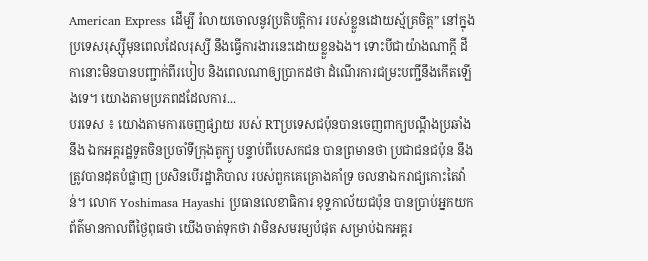American Express ដើម្បី រំលាយចោលនូវប្រតិបត្តិការ របស់ខ្លួនដោយស្ម័គ្រចិត្ត” នៅក្នុងប្រទេសរុស្ស៊ីមុនពេលដែលរុស្សី នឹងធ្វើការងារនេះដោយខ្លួនឯង។ ទោះបីជាយ៉ាងណាក្តី ដីកានោះមិនបានបញ្ជាក់ពីរបៀប និងពេលណាឲ្យប្រាកដថា ដំណើរការជម្រះបញ្ជីនឹងកើតឡើងទេ។ យោងតាមប្រភពដដែលការ...
បរទេស ៖ យោងតាមការចេញផ្សាយ របស់ RTប្រទេសជប៉ុនបានចេញពាក្យបណ្តឹងប្រឆាំងនឹង ឯកអគ្គរដ្ឋទូតចិនប្រចាំទីក្រុងតូក្យូ បន្ទាប់ពីបេសកជន បានព្រមានថា ប្រជាជនជប៉ុន នឹងត្រូវបានដុតបំផ្លាញ ប្រសិនបើរដ្ឋាភិបាល របស់ពួកគេគ្រោងគាំទ្រ ចលនាឯករាជ្យកោះតៃវ៉ាន់។ លោក Yoshimasa Hayashi ប្រធានលេខាធិការ ខុទ្ទកាល័យជប៉ុន បានប្រាប់អ្នកយកព័ត៌មានកាលពីថ្ងៃពុធថា យើងចាត់ទុកថា វាមិនសមរម្យបំផុត សម្រាប់ឯកអគ្គរ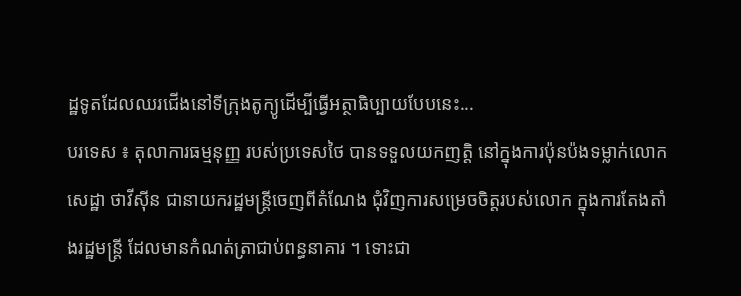ដ្ឋទូតដែលឈរជើងនៅទីក្រុងតូក្យូដើម្បីធ្វើអត្ថាធិប្បាយបែបនេះ...
បរទេស ៖ តុលាការធម្មនុញ្ញ របស់ប្រទេសថៃ បានទទួលយកញត្តិ នៅក្នុងការប៉ុនប៉ងទម្លាក់លោក សេដ្ឋា ថាវីស៊ីន ជានាយករដ្ឋមន្ត្រីចេញពីតំណែង ជុំវិញការសម្រេចចិត្តរបស់លោក ក្នុងការតែងតាំងរដ្ឋមន្ត្រី ដែលមានកំណត់ត្រាជាប់ពន្ធនាគារ ។ ទោះជា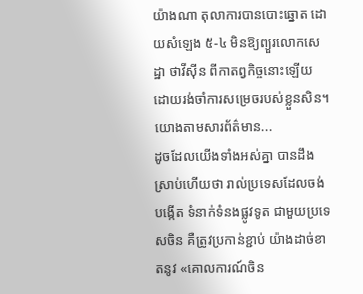យ៉ាងណា តុលាការបានបោះឆ្នោត ដោយសំឡេង ៥-៤ មិនឱ្យព្យួរលោកសេដ្ឋា ថាវីស៊ីន ពីកាតព្វកិច្ចនោះឡើយ ដោយរង់ចាំការសម្រេចរបស់ខ្លួនសិន។ យោងតាមសារព័ត៌មាន...
ដូចដែលយើងទាំងអស់គ្នា បានដឹងស្រាប់ហើយថា រាល់ប្រទេសដែលចង់បង្កើត ទំនាក់ទំនងផ្លូវទូត ជាមួយប្រទេសចិន គឺត្រូវប្រកាន់ខ្ជាប់ យ៉ាងដាច់ខាតនូវ «គោលការណ៍ចិន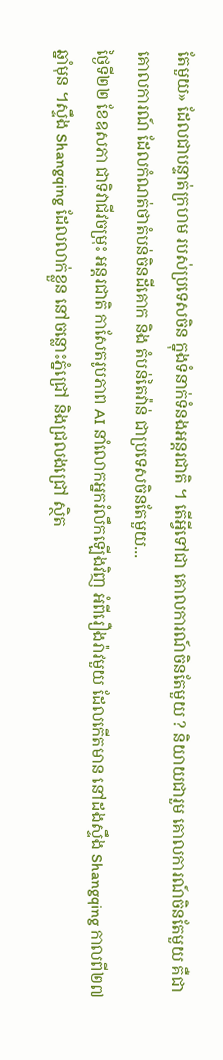តែមួយ» ដែលជាបន្ទាត់ក្រហម របស់ប្រទេសចិន ក្នុងទំនាក់ទំនងអន្តរជាតិ ។ តើអ្វីទៅជា គោលការណ៍ចិនតែមួយ ? និយាយជារួម គោលការណ៍ចិនតែមួយ គឺជាគោលការណ៍ ដែលកំណត់ថាតំបន់ចិនដីគោក និង តំបន់តៃវ៉ាន់ ជាប្រទេសចិនតែមួយ...
ថ្ងៃទី២២ ខែឧសភា ជាទិវាជីវចម្រុះ អន្តរជាតិ កាសែតរូបភាព AI នាំលោកអ្នករំលឹកឡើងវិញ អំពីរឿងរ៉ាវមួយ ដែលកើតមាន នៅដងស្ទឹង Shangqing កាលពី២៧ឆ្នាំមុន ។ស្ទឹង Shangqing ដែលលាក់ខ្លួន នៅចន្លោះភ្នំជ្រៅ និងជ្រលងជ្រៅ ស្ថិត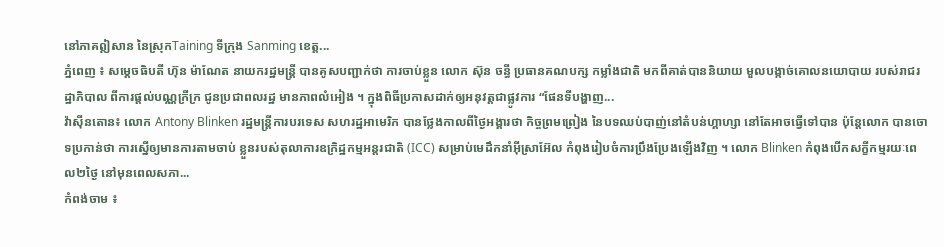នៅភាគឦសាន នៃស្រុកTaining ទីក្រុង Sanming ខេត្ត...
ភ្នំពេញ ៖ សម្តេចធិបតី ហ៊ុន ម៉ាណែត នាយករដ្ឋមន្ត្រី បានគូសបញ្ជាក់ថា ការចាប់ខ្លួន លោក ស៊ុន ចន្ធី ប្រធានគណបក្ស កម្លាំងជាតិ មកពីគាត់បាននិយាយ មួលបង្កាច់គោលនយោបាយ របស់រាជរដ្ឋាភិបាល ពីការផ្តល់បណ្ណក្រីក្រ ជូនប្រជាពលរដ្ឋ មានភាពលំអៀង ។ ក្នុងពិធីប្រកាសដាក់ឲ្យអនុវត្តជាផ្លូវការ “ផែនទីបង្ហាញ...
វ៉ាស៊ីនតោន៖ លោក Antony Blinken រដ្ឋមន្ត្រីការបរទេស សហរដ្ឋអាមេរិក បានថ្លែងកាលពីថ្ងៃអង្គារថា កិច្ចព្រមព្រៀង នៃបទឈប់បាញ់នៅតំបន់ហ្គាហ្សា នៅតែអាចធ្វើទៅបាន ប៉ុន្តែលោក បានចោទប្រកាន់ថា ការស្នើឲ្យមានការតាមចាប់ ខ្លួនរបស់តុលាការឧក្រិដ្ឋកម្មអន្តរជាតិ (ICC) សម្រាប់មេដឹកនាំអ៊ីស្រាអ៊ែល កំពុងរៀបចំការប្រឹងប្រែងឡើងវិញ ។ លោក Blinken កំពុងបើកសក្ខីកម្មរយៈពេល២ថ្ងៃ នៅមុនពេលសភា...
កំពង់ចាម ៖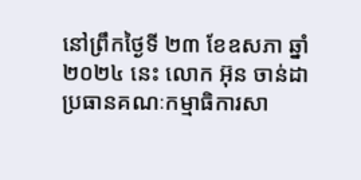នៅព្រឹកថ្ងៃទី ២៣ ខែឧសភា ឆ្នាំ២០២៤ នេះ លោក អ៊ុន ចាន់ដា ប្រធានគណៈកម្មាធិការសា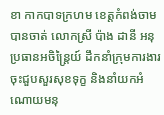ខា កាកបាទក្រហម ខេត្តកំពង់ចាម បានចាត់ លោកស្រី ប៉ាង ដានី អនុប្រធានអចិន្ត្រៃយ៍ ដឹកនាំក្រុមការងារចុះជួបសួរសុខទុក្ខ និងនាំយកអំណោយមនុ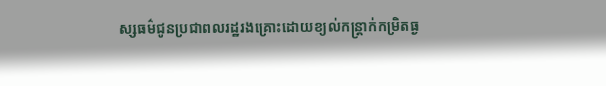ស្សធម៌ជូនប្រជាពលរដ្ឋរងគ្រោះដោយខ្យល់កន្ត្រាក់កម្រិតធ្ង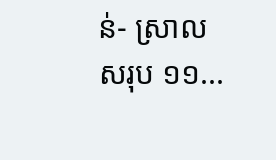ន់- ស្រាល សរុប ១១...